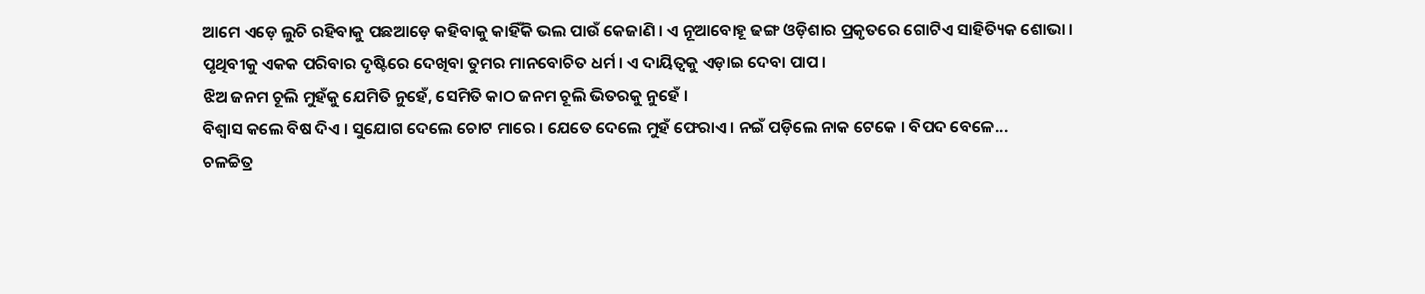ଆମେ ଏଡ଼େ ଲୁଚି ରହିବାକୁ ପଛଆଡ଼େ କହିବାକୁ କାହିଁକି ଭଲ ପାଉଁ କେଜାଣି । ଏ ନୂଆବୋହୂ ଢଙ୍ଗ ଓଡ଼ିଶାର ପ୍ରକୃତରେ ଗୋଟିଏ ସାହିତ୍ୟିକ ଶୋଭା ।
ପୃଥିବୀକୁ ଏକକ ପରିବାର ଦୃଷ୍ଟିରେ ଦେଖିବା ତୁମର ମାନବୋଚିତ ଧର୍ମ । ଏ ଦାୟିତ୍ୱକୁ ଏଡ଼ାଇ ଦେବା ପାପ ।
ଝିଅ ଜନମ ଚୂଲି ମୁହଁକୁ ଯେମିତି ନୁହେଁ, ସେମିତି କାଠ ଜନମ ଚୂଲି ଭିତରକୁ ନୁହେଁ ।
ବିଶ୍ୱାସ କଲେ ବିଷ ଦିଏ । ସୁଯୋଗ ଦେଲେ ଚୋଟ ମାରେ । ଯେତେ ଦେଲେ ମୁହଁ ଫେରାଏ । ନଇଁ ପଡ଼ିଲେ ନାକ ଟେକେ । ବିପଦ ବେଳେ...
ଚଳଚ୍ଚିତ୍ର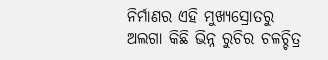ନିର୍ମାଣର ଏହି ମୁଖ୍ୟସ୍ରୋତରୁ ଅଲଗା କିଛି ଭିନ୍ନ ରୁଚିର ଚଳଚ୍ଚିତ୍ର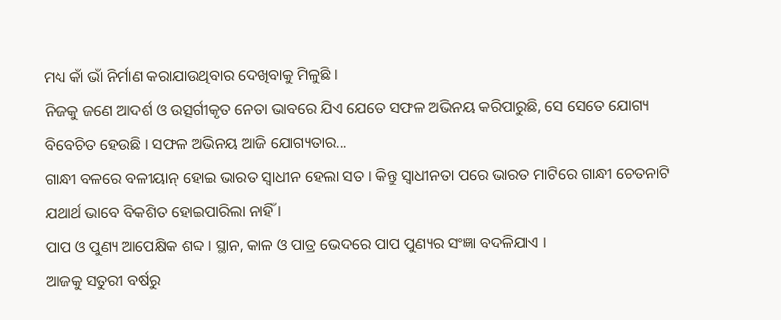ମଧ୍ୟ କାଁ ଭାଁ ନିର୍ମାଣ କରାଯାଉଥିବାର ଦେଖିବାକୁ ମିଳୁଛି ।
ନିଜକୁ ଜଣେ ଆଦର୍ଶ ଓ ଉତ୍ସର୍ଗୀକୃତ ନେତା ଭାବରେ ଯିଏ ଯେତେ ସଫଳ ଅଭିନୟ କରିପାରୁଛି, ସେ ସେତେ ଯୋଗ୍ୟ ବିବେଚିତ ହେଉଛି । ସଫଳ ଅଭିନୟ ଆଜି ଯୋଗ୍ୟତାର...
ଗାନ୍ଧୀ ବଳରେ ବଳୀୟାନ୍ ହୋଇ ଭାରତ ସ୍ୱାଧୀନ ହେଲା ସତ । କିନ୍ତୁ ସ୍ୱାଧୀନତା ପରେ ଭାରତ ମାଟିରେ ଗାନ୍ଧୀ ଚେତନାଟି ଯଥାର୍ଥ ଭାବେ ବିକଶିତ ହୋଇପାରିଲା ନାହିଁ ।
ପାପ ଓ ପୁଣ୍ୟ ଆପେକ୍ଷିକ ଶବ୍ଦ । ସ୍ଥାନ, କାଳ ଓ ପାତ୍ର ଭେଦରେ ପାପ ପୁଣ୍ୟର ସଂଜ୍ଞା ବଦଳିଯାଏ ।
ଆଜକୁ ସତୁରୀ ବର୍ଷରୁ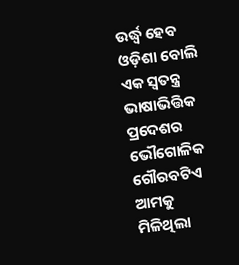ଉର୍ଦ୍ଧ୍ଵ ହେବ ଓଡ଼ିଶା ବୋଲି ଏକ ସ୍ୱତନ୍ତ୍ର ଭାଷାଭିତ୍ତିକ ପ୍ରଦେଶର ଭୌଗୋଳିକ ଗୌରବଟିଏ ଆମକୁ ମିଳିଥିଲା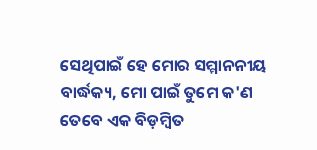ସେଥିପାଇଁ ହେ ମୋର ସମ୍ମାନନୀୟ ବାର୍ଦ୍ଧକ୍ୟ, ମୋ ପାଇଁ ତୁମେ କ'ଣ ତେବେ ଏକ ବିଡ଼ମ୍ୱିତ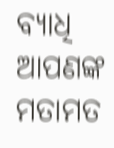ବ୍ୟାଧି
ଆପଣଙ୍କ ମତାମତ